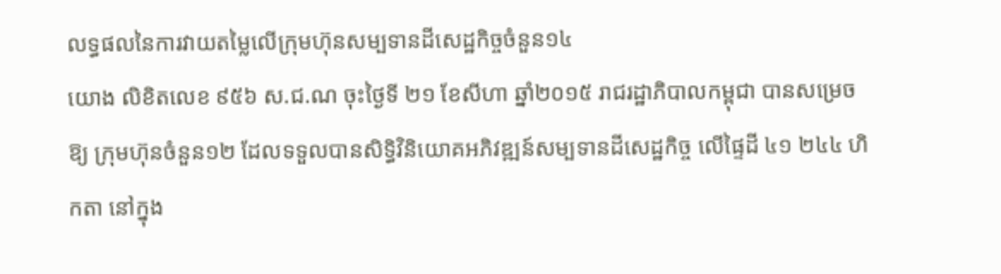លទ្ធផលនៃការវាយតម្លៃលើក្រុមហ៊ុនសម្បទានដីសេដ្ឋកិច្ចចំនួន១៤
យោង លិខិតលេខ ៩៥៦ ស.ជ.ណ ចុះថ្ងៃទី ២១ ខែសីហា ឆ្នាំ២០១៥ រាជរដ្ឋាភិបាលកម្ពុជា បានសម្រេចឱ្យ ក្រុមហ៊ុនចំនួន១២ ដែលទទួលបានសិទ្ធិវិនិយោគអភិវឌ្ឍន៍សម្បទានដីសេដ្ឋកិច្ច លើផ្ទៃដី ៤១ ២៤៤ ហិកតា នៅក្នុង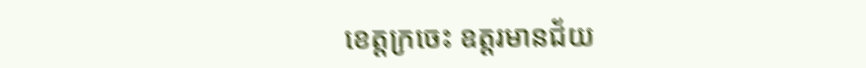ខេត្តក្រចេះ ឧត្តរមានជ័យ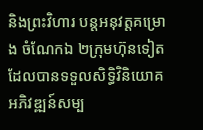និងព្រះវិហារ បន្តអនុវត្តគម្រោង ចំណែកឯ ២ក្រុមហ៊ុនទៀត ដែលបានទទួលសិទ្ធិវិនិយោគអភិវឌ្ឍន៍សម្ប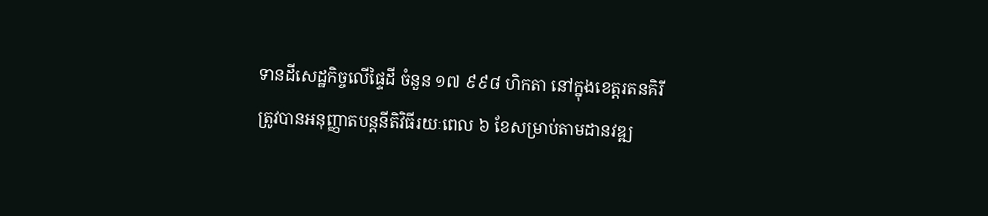ទានដីសេដ្ឋកិច្ចលើផ្ទៃដី ចំនួន ១៧ ៩៩៨ ហិកតា នៅក្នុងខេត្តរតនគិរី ត្រូវបានអនុញ្ញាតបន្តនីតិវិធីរយៈពេល ៦ ខែសម្រាប់តាមដានវឌ្ឍ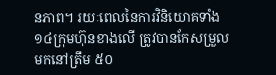នភាព។ រយៈពេលនៃការវិនិយោគទាំង១៤ក្រុមហ៊ុនខាងលើ ត្រូវបានកែសម្រួលមកនៅត្រឹម ៥០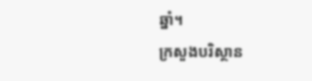ឆ្នាំ។
ក្រសួងបរិស្ថាន